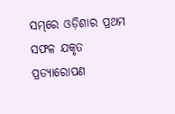ସମ୍‌ରେ ଓଡ଼ିଶାର ପ୍ରଥମ ସଫଳ ଯକୃତ ପ୍ରତ୍ୟାରୋପଣ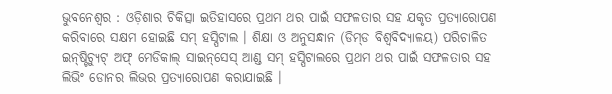ଭୁବନେଶ୍ୱର : ଓଡ଼ିଶାର ଚିକିତ୍ସା ଇତିହାସରେ ପ୍ରଥମ ଥର ପାଇଁ ସଫଳତାର ସହ ଯକୃତ ପ୍ରତ୍ୟାରୋପଣ କରିବାରେ ସକ୍ଷମ ହୋଇଛି ସମ୍ ହସ୍ପିଟାଲ । ଶିକ୍ଷା ଓ ଅନୁସନ୍ଧାନ (ଡିମ୍‌ଡ ବିଶ୍ୱବିଦ୍ୟାଳୟ) ପରିଚାଳିତ ଇନ୍‌ଷ୍ଟିଚ୍ୟୁଟ୍ ଅଫ୍ ମେଡିକାଲ୍ ସାଇନ୍‌ସେସ୍ ଆଣ୍ଡ ସମ୍ ହସ୍ପିଟାଲରେ ପ୍ରଥମ ଥର ପାଇଁ ସଫଳତାର ସହ ଲିଭିଂ ଡୋନର ଲିଭର ପ୍ରତ୍ୟାରୋପଣ କରାଯାଇଛି ।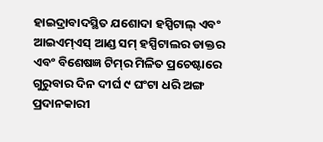ହାଇଦ୍ରାବାଦସ୍ଥିତ ଯଶୋଦା ହସ୍ପିଟାଲ୍ ଏବଂ ଆଇଏମ୍‌ଏସ୍ ଆଣ୍ଡ ସମ୍ ହସ୍ପିଟାଲର ଡାକ୍ତର ଏବଂ ବିଶେଷଜ୍ଞ ଟିମ୍‌ର ମିଳିତ ପ୍ରଚେଷ୍ଟାରେ ଗୁରୁବାର ଦିନ ଦୀର୍ଘ ୯ ଘଂଟା ଧରି ଅଙ୍ଗ ପ୍ରଦାନକାରୀ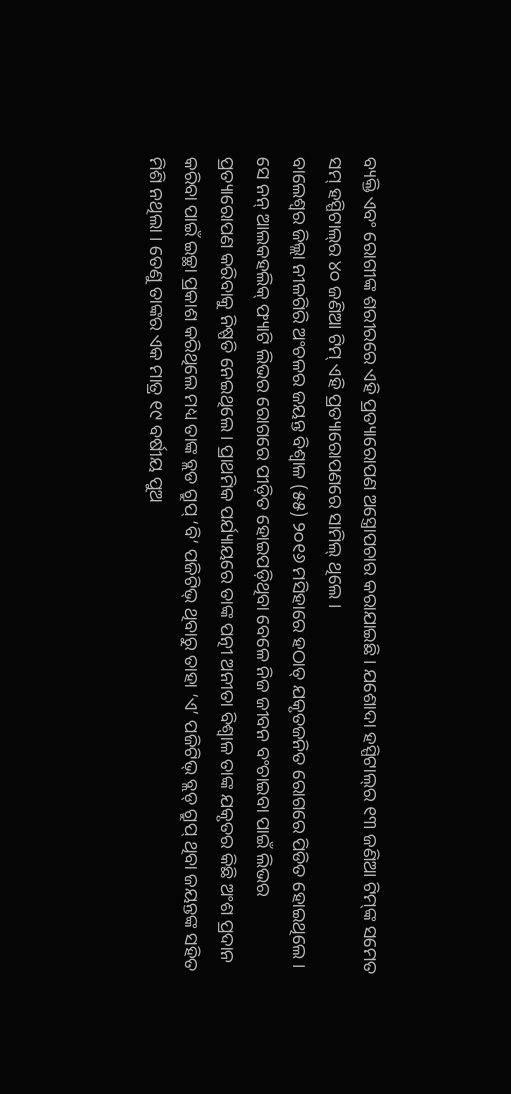ବ୍ୟକ୍ତି ଏବଂ ରୋଗୀଙ୍କ ଶରୀରରେ ଏହି ପ୍ରତ୍ୟାରୋପଣ ଅସ୍ତ୍ରୋପଚାର କରାଯାଇଛି । ଯଶୋଦା ହସ୍ପିଟାଲ୍‌ର ୧୩ ଜଣିଆ ଟିମ୍‌ଙ୍କ ସମେତ ସମ୍ ହସ୍ପିଟାଲ୍‌ର ୪୦ ଜଣିଆ ଟିମ୍ ଏହି ପ୍ରତ୍ୟାରୋପଣରେ ସାମିଲ୍ ଥିଲେ ।
ବାଲେଶ୍ୱର ଜିଲ୍ଲା ନୀଳଗିରି ଅଂଚଳର ଜୟନ୍ତ ବିଶ୍ୱାଳ (୫୫) ୨୦୧୬ ମସିହାରେ ହଠାତ୍ ଯକୃତଜନିତ ରୋଗରେ ପିଡିତ ହୋଇଥିଲେ । ସେ ନନ୍ ଆଲକହଲିକ୍ ଫ୍ୟାଟି ଲିଭର ରୋଗରେ ପୀଡ଼ିତ ହୋଇପଡ଼ିଥିବା ବେଳେ ନିଜ ଜୀବନ ବଂଚାଇବା ପାଇଁ ଲିଭର ପ୍ରତ୍ୟାରୋପଣ କରିବାକୁ ନିଷ୍ପତି ନେଇଥିଲେ । ପ୍ରାଥମିକ ପର୍ଯ୍ୟାୟରେ ତାଙ୍କ ପତ୍ନୀ ଅନୀତା ବିଶ୍ୱାଳ ତାଙ୍କ ଯକୃତର କିଛି ଅଂଶ ପ୍ରଦାନ କରିବା ପାଇଁ ଇଚ୍ଛା ପ୍ରକାଶ କରିଥିଲେ ମଧ୍ୟ ତାଙ୍କ ବ୍ଲଡ ଗ୍ରୁପ୍ ‘ବି’ ପଜିଟିଭ୍ ଥିବାରୁ ତାହା ‘ଏ’ ପଜିଟିଭ୍ ବ୍ଲଡ୍ ଗ୍ରୁପ୍ ଥିବା ଜୟନ୍ତଙ୍କ ସହିତ ମିଶି ନଥିଲା । ତେଣୁ ତାଙ୍କର ଏକ ମାତ୍ର ୧୯ ବର୍ଷୀୟ ପୁଅ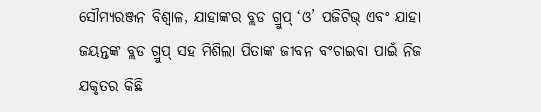ସୌମ୍ୟରଞ୍ଜନ ବିଶ୍ୱାଳ, ଯାହାଙ୍କର ବ୍ଲଡ ଗ୍ରୁପ୍ ‘ଓ’ ପଜିଟିଭ୍ ଏବଂ ଯାହା ଜୟନ୍ତଙ୍କ ବ୍ଲଡ ଗ୍ରୁପ୍ ସହ ମିଶିଲା ପିତାଙ୍କ ଜୀବନ ବଂଚାଇବା ପାଇଁ ନିଜ ଯକୃତର କିଛି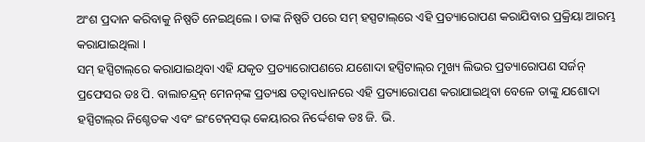ଅଂଶ ପ୍ରଦାନ କରିବାକୁ ନିଷ୍ପତି ନେଇଥିଲେ । ତାଙ୍କ ନିଷ୍ପତି ପରେ ସମ୍ ହସ୍ପଟାଲ୍‌ରେ ଏହି ପ୍ରତ୍ୟାରୋପଣ କରାଯିବାର ପ୍ରକ୍ରିୟା ଆରମ୍ଭ କରାଯାଇଥିଲା ।
ସମ୍ ହସ୍ପିଟାଲ୍‌ରେ କରାଯାଇଥିବା ଏହି ଯକୃତ ପ୍ରତ୍ୟାରୋପଣରେ ଯଶୋଦା ହସ୍ପିଟାଲ୍‌ର ମୁଖ୍ୟ ଲିଭର ପ୍ରତ୍ୟାରୋପଣ ସର୍ଜନ୍ ପ୍ରଫେସର ଡଃ ପି. ବାଲାଚନ୍ଦ୍ରନ୍ ମେନନ୍‌ଙ୍କ ପ୍ରତ୍ୟକ୍ଷ ତତ୍ୱାବଧାନରେ ଏହି ପ୍ରତ୍ୟାରୋପଣ କରାଯାଇଥିବା ବେଳେ ତାଙ୍କୁ ଯଶୋଦା ହସ୍ପିଟାଲ୍‌ର ନିଶ୍ଚେତକ ଏବଂ ଇଂଟେନ୍‌ସଭ୍ କେୟାରର ନିର୍ଦ୍ଦେଶକ ଡଃ ଜି. ଭି.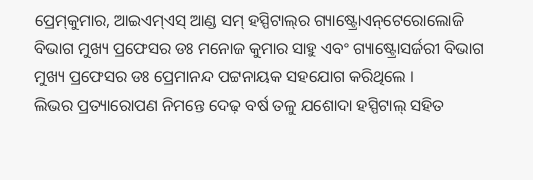ପ୍ରେମ୍‌କୁମାର, ଆଇଏମ୍‌ଏସ୍ ଆଣ୍ଡ ସମ୍ ହସ୍ପିଟାଲ୍‌ର ଗ୍ୟାଷ୍ଟ୍ରୋଏନ୍‌ଟେରୋଲୋଜି ବିଭାଗ ମୁଖ୍ୟ ପ୍ରଫେସର ଡଃ ମନୋଜ କୁମାର ସାହୁ ଏବଂ ଗ୍ୟାଷ୍ଟ୍ରୋସର୍ଜରୀ ବିଭାଗ ମୁଖ୍ୟ ପ୍ରଫେସର ଡଃ ପ୍ରେମାନନ୍ଦ ପଟ୍ଟନାୟକ ସହଯୋଗ କରିଥିଲେ ।
ଲିଭର ପ୍ରତ୍ୟାରୋପଣ ନିମନ୍ତେ ଦେଢ଼ ବର୍ଷ ତଳୁ ଯଶୋଦା ହସ୍ପିଟାଲ୍ ସହିତ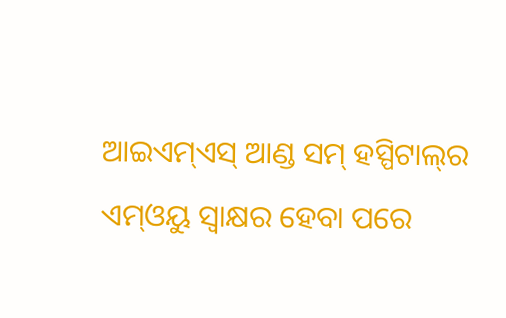ଆଇଏମ୍‌ଏସ୍ ଆଣ୍ଡ ସମ୍ ହସ୍ପିଟାଲ୍‌ର ଏମ୍‌ଓୟୁ ସ୍ୱାକ୍ଷର ହେବା ପରେ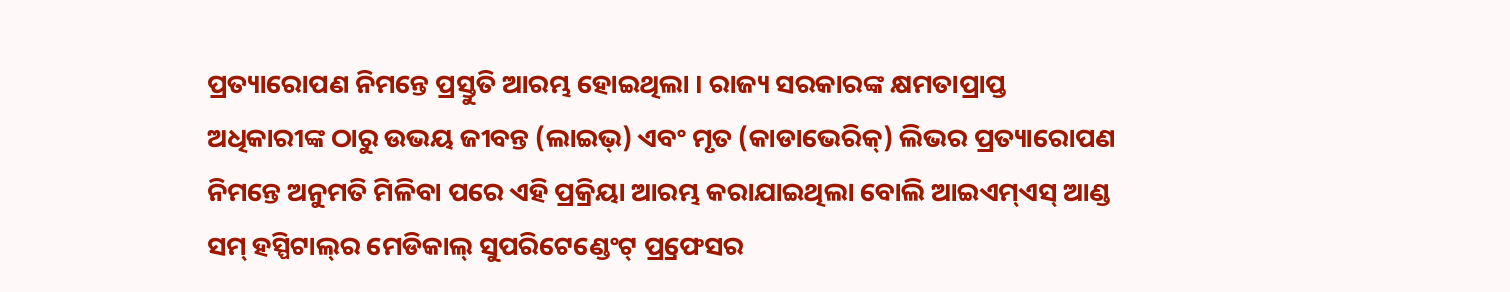ପ୍ରତ୍ୟାରୋପଣ ନିମନ୍ତେ ପ୍ରସ୍ତୁତି ଆରମ୍ଭ ହୋଇଥିଲା । ରାଜ୍ୟ ସରକାରଙ୍କ କ୍ଷମତାପ୍ରାପ୍ତ ଅଧିକାରୀଙ୍କ ଠାରୁ ଉଭୟ ଜୀବନ୍ତ (ଲାଇଭ୍‌) ଏବଂ ମୃତ (କାଡାଭେରିକ୍‌) ଲିଭର ପ୍ରତ୍ୟାରୋପଣ ନିମନ୍ତେ ଅନୁମତି ମିଳିବା ପରେ ଏହି ପ୍ରକ୍ରିୟା ଆରମ୍ଭ କରାଯାଇଥିଲା ବୋଲି ଆଇଏମ୍‌ଏସ୍ ଆଣ୍ଡ ସମ୍ ହସ୍ପିଟାଲ୍‌ର ମେଡିକାଲ୍ ସୁପରିଟେଣ୍ଡେଂଟ୍ ପ୍ର୍ରଫେସର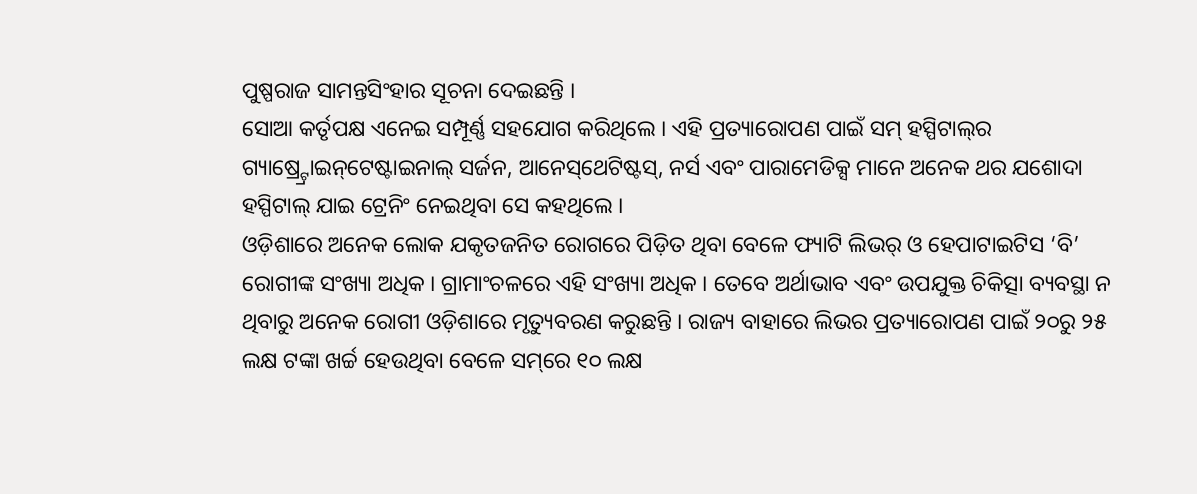ପୁଷ୍ପରାଜ ସାମନ୍ତସିଂହାର ସୂଚନା ଦେଇଛନ୍ତି ।
ସୋଆ କର୍ତୃପକ୍ଷ ଏନେଇ ସମ୍ପୂର୍ଣ୍ଣ ସହଯୋଗ କରିଥିଲେ । ଏହି ପ୍ରତ୍ୟାରୋପଣ ପାଇଁ ସମ୍ ହସ୍ପିଟାଲ୍‌ର ଗ୍ୟାଷ୍ର୍ଟ୍ରୋଇନ୍‌ଟେଷ୍ଟାଇନାଲ୍ ସର୍ଜନ, ଆନେସ୍‌ଥେଟିଷ୍ଟସ୍‌, ନର୍ସ ଏବଂ ପାରାମେଡିକ୍ସ ମାନେ ଅନେକ ଥର ଯଶୋଦା ହସ୍ପିଟାଲ୍ ଯାଇ ଟ୍ରେନିଂ ନେଇଥିବା ସେ କହଥିଲେ ।
ଓଡ଼ିଶାରେ ଅନେକ ଲୋକ ଯକୃତଜନିତ ରୋଗରେ ପିଡ଼ିତ ଥିବା ବେଳେ ଫ୍ୟାଟି ଲିଭର୍ ଓ ହେପାଟାଇଟିସ ‘ବି’ ରୋଗୀଙ୍କ ସଂଖ୍ୟା ଅଧିକ । ଗ୍ରାମାଂଚଳରେ ଏହି ସଂଖ୍ୟା ଅଧିକ । ତେବେ ଅର୍ଥାଭାବ ଏବଂ ଉପଯୁକ୍ତ ଚିକିତ୍ସା ବ୍ୟବସ୍ଥା ନ ଥିବାରୁ ଅନେକ ରୋଗୀ ଓଡ଼ିଶାରେ ମୃତ୍ୟୁବରଣ କରୁଛନ୍ତି । ରାଜ୍ୟ ବାହାରେ ଲିଭର ପ୍ରତ୍ୟାରୋପଣ ପାଇଁ ୨୦ରୁ ୨୫ ଲକ୍ଷ ଟଙ୍କା ଖର୍ଚ୍ଚ ହେଉଥିବା ବେଳେ ସମ୍‌ରେ ୧୦ ଲକ୍ଷ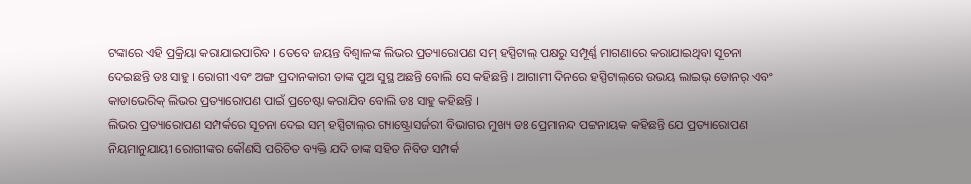ଟଙ୍କାରେ ଏହି ପ୍ରକ୍ରିୟା କରାଯାଇପାରିବ । ତେବେ ଜୟନ୍ତ ବିଶ୍ୱାଳଙ୍କ ଲିଭର ପ୍ରତ୍ୟାରୋପଣ ସମ୍ ହସ୍ପିଟାଲ୍ ପକ୍ଷରୁ ସମ୍ପୂର୍ଣ୍ଣ ମାଗଣାରେ କରାଯାଇଥିବା ସୂଚନା ଦେଇଛନ୍ତି ଡଃ ସାହୁ । ରୋଗୀ ଏବଂ ଅଙ୍ଗ ପ୍ରଦାନକାରୀ ତାଙ୍କ ପୁଅ ସୁସ୍ଥ ଅଛନ୍ତି ବୋଲି ସେ କହିଛନ୍ତି । ଆଗାମୀ ଦିନରେ ହସ୍ପିଟାଲ୍‌ରେ ଉଭୟ ଲାଇଭ୍ ଡୋନର୍ ଏବଂ କାଡାଭେରିକ୍ ଲିଭର ପ୍ରତ୍ୟାରୋପଣ ପାଇଁ ପ୍ରଚେଷ୍ଟା କରାଯିବ ବୋଲି ଡଃ ସାହୁ କହିଛନ୍ତି ।
ଲିଭର ପ୍ରତ୍ୟାରୋପଣ ସମ୍ପର୍କରେ ସୂଚନା ଦେଇ ସମ୍ ହସ୍ପିଟାଲ୍‌ର ଗ୍ୟାଷ୍ଟ୍ରୋସର୍ଜରୀ ବିଭାଗର ମୁଖ୍ୟ ଡଃ ପ୍ରେମାନନ୍ଦ ପଟ୍ଟନାୟକ କହିଛନ୍ତି ଯେ ପ୍ରତ୍ୟାରୋପଣ ନିୟମାନୁଯାୟୀ ରୋଗୀଙ୍କର କୌଣସି ପରିଚିତ ବ୍ୟକ୍ତି ଯଦି ତାଙ୍କ ସହିତ ନିବିଡ ସମ୍ପର୍କ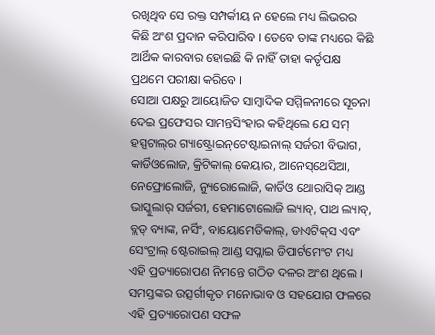ରଖିଥିବ ସେ ରକ୍ତ ସମ୍ପର୍କୀୟ ନ ହେଲେ ମଧ୍ୟ ଲିଭରର କିଛି ଅଂଶ ପ୍ରଦାନ କରିପାରିବ । ତେବେ ତାଙ୍କ ମଧ୍ୟରେ କିଛି ଆର୍ଥିକ କାରବାର ହୋଇଛି କି ନାହିଁ ତାହା କର୍ତୃପକ୍ଷ ପ୍ରଥମେ ପରୀକ୍ଷା କରିବେ ।
ସୋଆ ପକ୍ଷରୁ ଆୟୋଜିତ ସାମ୍ବାଦିକ ସମ୍ମିଳନୀରେ ସୂଚନା ଦେଇ ପ୍ରଫେସର ସାମନ୍ତସିଂହାର କହିଥିଲେ ଯେ ସମ୍ ହସ୍ପଟାଲ୍‌ର ଗ୍ୟାଷ୍ଟ୍ରୋଇନ୍‌ଟେଷ୍ଟାଇନାଲ୍ ସର୍ଜରୀ ବିଭାଗ, କାର୍ଡିଓଲୋଜ, କ୍ରିଟିକାଲ୍ କେୟାର, ଆନେସ୍‌ଥେସିଆ, ନେଫ୍ରୋଲୋଜି, ନ୍ୟୁରୋଲୋଜି, କାର୍ଡିଓ ଥୋରାସିକ୍ ଆଣ୍ଡ ଭାସ୍କୁଲାର୍ ସର୍ଜରୀ, ହେମାଟୋଲୋଜି ଲ୍ୟାବ୍‌, ପାଥ ଲ୍ୟାବ୍‌, ବ୍ଲଡ୍ ବ୍ୟାଙ୍କ, ନର୍ସିଂ, ବାୟୋମେଡିକାଲ୍‌, ଡାଏଟିକ୍‌ସ ଏବଂ ସେଂଟ୍ରାଲ୍ ଷ୍ଟେରାଇଲ୍ ଆଣ୍ଡ ସପ୍ଲାଇ ଡିପାର୍ଟମେଂଟ ମଧ୍ୟ ଏହି ପ୍ରତ୍ୟାରୋପଣ ନିମନ୍ତେ ଗଠିତ ଦଳର ଅଂଶ ଥିଲେ । ସମସ୍ତଙ୍କର ଉତ୍ସର୍ଗୀକୃତ ମନୋଭାବ ଓ ସହଯୋଗ ଫଳରେ ଏହି ପ୍ରତ୍ୟାରୋପଣ ସଫଳ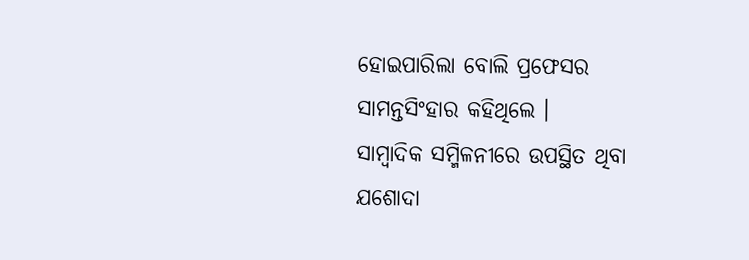ହୋଇପାରିଲା ବୋଲି ପ୍ରଫେସର ସାମନ୍ତସିଂହାର କହିଥିଲେ ।
ସାମ୍ବାଦିକ ସମ୍ମିଳନୀରେ ଉପସ୍ଥିତ ଥିବା ଯଶୋଦା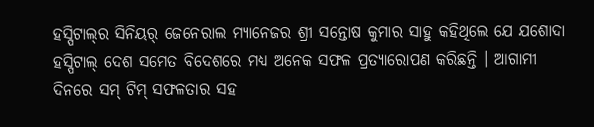ହସ୍ପିଟାଲ୍‌ର ସିନିୟର୍ ଜେନେରାଲ ମ୍ୟାନେଜର ଶ୍ରୀ ସନ୍ତୋଷ କୁମାର ସାହୁ କହିଥିଲେ ଯେ ଯଶୋଦା ହସ୍ପିଟାଲ୍ ଦେଶ ସମେତ ବିଦେଶରେ ମଧ୍ୟ ଅନେକ ସଫଳ ପ୍ରତ୍ୟାରୋପଣ କରିଛନ୍ତି । ଆଗାମୀ ଦିନରେ ସମ୍ ଟିମ୍ ସଫଳତାର ସହ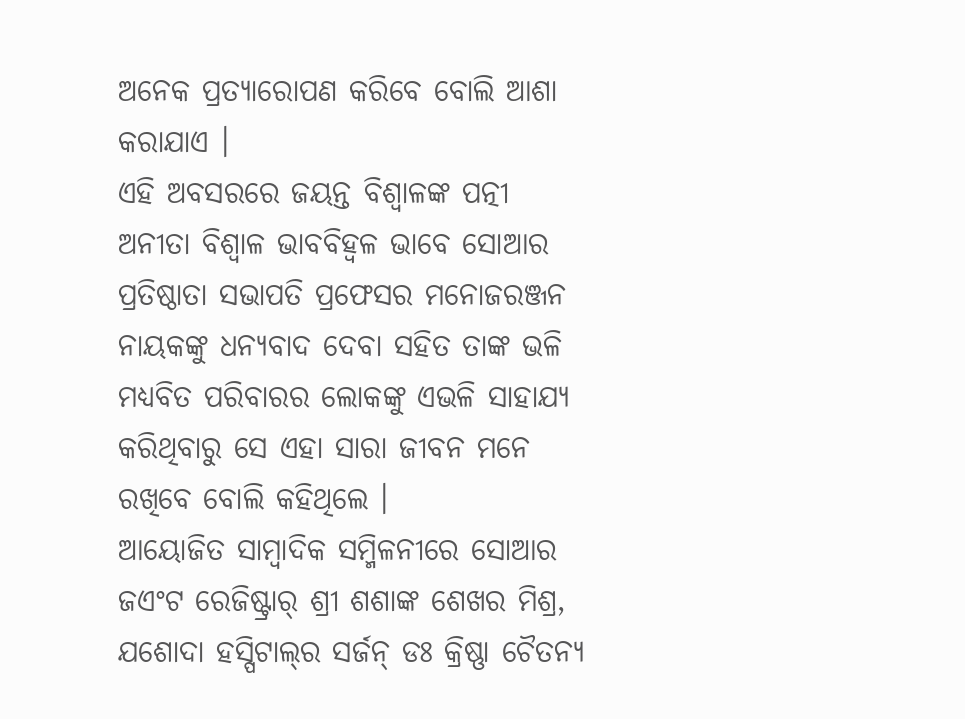ଅନେକ ପ୍ରତ୍ୟାରୋପଣ କରିବେ ବୋଲି ଆଶା କରାଯାଏ ।
ଏହି ଅବସରରେ ଜୟନ୍ତ ବିଶ୍ୱାଳଙ୍କ ପତ୍ନୀ ଅନୀତା ବିଶ୍ୱାଳ ଭାବବିହ୍ୱଳ ଭାବେ ସୋଆର ପ୍ରତିଷ୍ଠାତା ସଭାପତି ପ୍ରଫେସର ମନୋଜରଞ୍ଜନ ନାୟକଙ୍କୁ ଧନ୍ୟବାଦ ଦେବା ସହିତ ତାଙ୍କ ଭଳି ମଧ୍ୟବିତ ପରିବାରର ଲୋକଙ୍କୁ ଏଭଳି ସାହାଯ୍ୟ କରିଥିବାରୁ ସେ ଏହା ସାରା ଜୀବନ ମନେ ରଖିବେ ବୋଲି କହିଥିଲେ ।
ଆୟୋଜିତ ସାମ୍ବାଦିକ ସମ୍ମିଳନୀରେ ସୋଆର ଜଏଂଟ ରେଜିଷ୍ଟ୍ରାର୍ ଶ୍ରୀ ଶଶାଙ୍କ ଶେଖର ମିଶ୍ର, ଯଶୋଦା ହସ୍ପିଟାଲ୍‌ର ସର୍ଜନ୍ ଡଃ କ୍ରିଷ୍ଣା ଚୈତନ୍ୟ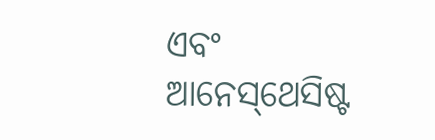ଏବଂ ଆନେସ୍‌ଥେସିଷ୍ଟ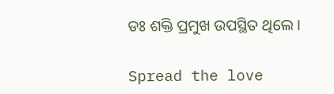ଡଃ ଶକ୍ତି ପ୍ରମୁଖ ଉପସ୍ଥିତ ଥିଲେ ।

Spread the love